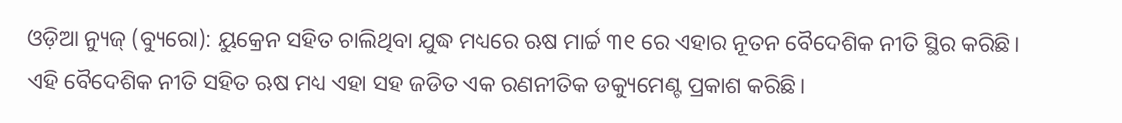ଓଡ଼ିଆ ନ୍ୟୁଜ୍ (ବ୍ୟୁରୋ): ୟୁକ୍ରେନ ସହିତ ଚାଲିଥିବା ଯୁଦ୍ଧ ମଧ୍ୟରେ ଋଷ ମାର୍ଚ୍ଚ ୩୧ ରେ ଏହାର ନୂତନ ବୈଦେଶିକ ନୀତି ସ୍ଥିର କରିଛି। ଏହି ବୈଦେଶିକ ନୀତି ସହିତ ଋଷ ମଧ୍ୟ ଏହା ସହ ଜଡିତ ଏକ ରଣନୀତିକ ଡକ୍ୟୁମେଣ୍ଟ ପ୍ରକାଶ କରିଛି।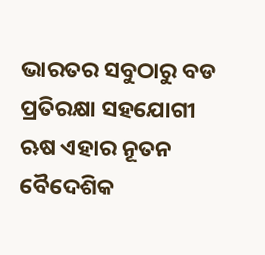ଭାରତର ସବୁଠାରୁ ବଡ ପ୍ରତିରକ୍ଷା ସହଯୋଗୀ ଋଷ ଏହାର ନୂତନ ବୈଦେଶିକ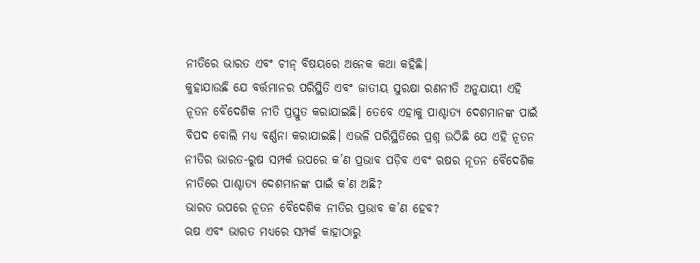ନୀତିରେ ଭାରତ ଏବଂ ଚୀନ୍ ବିଷୟରେ ଅନେକ କଥା କହିଛି।
କୁହାଯାଉଛି ଯେ ବର୍ତ୍ତମାନର ପରିସ୍ଥିତି ଏବଂ ଜାତୀୟ ସୁରକ୍ଷା ରଣନୀତି ଅନୁଯାୟୀ ଏହି ନୂତନ ବୈଦେଶିକ ନୀତି ପ୍ରସ୍ତୁତ କରାଯାଇଛି। ତେବେ ଏହାକୁ ପାଶ୍ଚାତ୍ୟ ଦେଶମାନଙ୍କ ପାଇଁ ବିପଦ ବୋଲି ମଧ୍ୟ ବର୍ଣ୍ଣନା କରାଯାଇଛି। ଏଭଳି ପରିସ୍ଥିତିରେ ପ୍ରଶ୍ନ ଉଠିଛି ଯେ ଏହି ନୂତନ ନୀତିର ଭାରତ-ରୁଷ ସମ୍ପର୍କ ଉପରେ କ’ଣ ପ୍ରଭାବ ପଡ଼ିବ ଏବଂ ଋଷର ନୂତନ ବୈଦେଶିକ ନୀତିରେ ପାଶ୍ଚାତ୍ୟ ଦେଶମାନଙ୍କ ପାଇଁ କ’ଣ ଅଛି?
ଭାରତ ଉପରେ ନୂତନ ବୈଦେଶିକ ନୀତିର ପ୍ରଭାବ କ’ଣ ହେବ?
ଋଷ ଏବଂ ଭାରତ ମଧ୍ୟରେ ସମ୍ପର୍କ କାହାଠାରୁ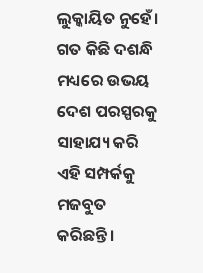ଲୁକ୍କାୟିତ ନୁହେଁ। ଗତ କିଛି ଦଶନ୍ଧି ମଧ୍ୟରେ ଉଭୟ ଦେଶ ପରସ୍ପରକୁ ସାହାଯ୍ୟ କରି ଏହି ସମ୍ପର୍କକୁ ମଜବୁତ କରିଛନ୍ତି।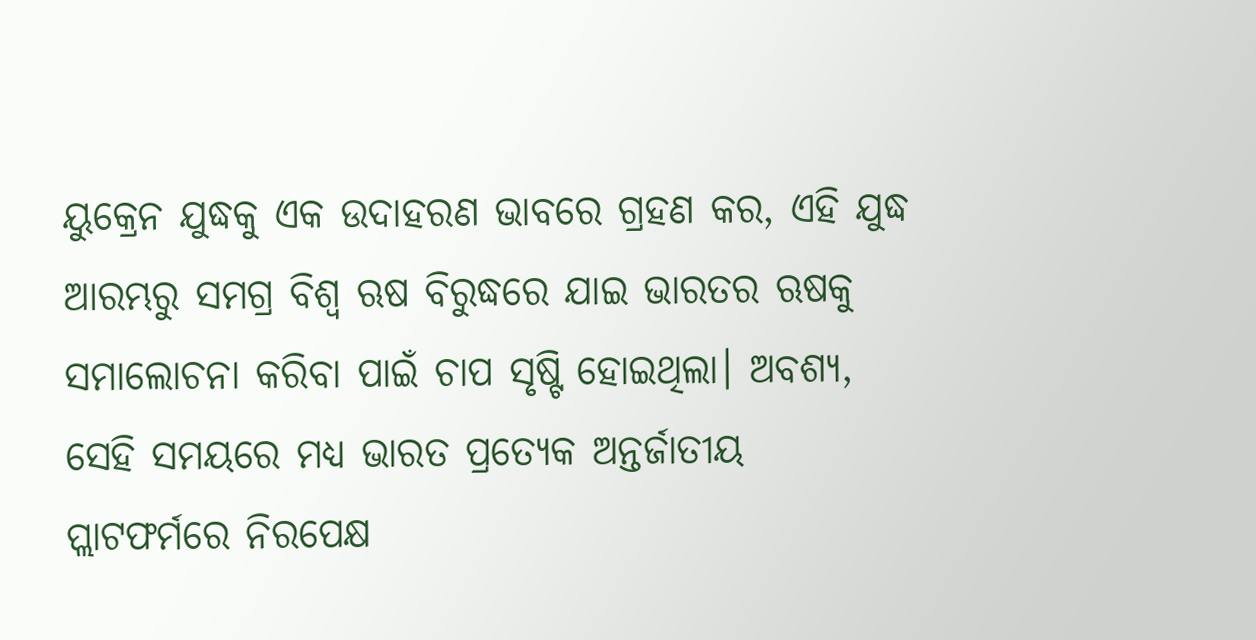ୟୁକ୍ରେନ ଯୁଦ୍ଧକୁ ଏକ ଉଦାହରଣ ଭାବରେ ଗ୍ରହଣ କର, ଏହି ଯୁଦ୍ଧ ଆରମ୍ଭରୁ ସମଗ୍ର ବିଶ୍ୱ ଋଷ ବିରୁଦ୍ଧରେ ଯାଇ ଭାରତର ଋଷକୁ ସମାଲୋଚନା କରିବା ପାଇଁ ଚାପ ସୃଷ୍ଟି ହୋଇଥିଲା। ଅବଶ୍ୟ, ସେହି ସମୟରେ ମଧ୍ୟ ଭାରତ ପ୍ରତ୍ୟେକ ଅନ୍ତର୍ଜାତୀୟ ପ୍ଲାଟଫର୍ମରେ ନିରପେକ୍ଷ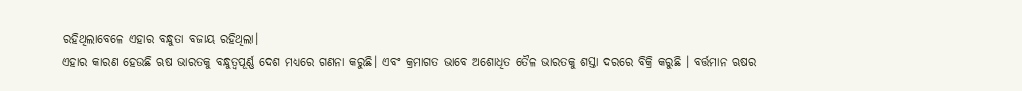ରହିଥିଲାବେଳେ ଏହାର ବନ୍ଧୁତା ବଜାୟ ରହିଥିଲା।
ଏହାର କାରଣ ହେଉଛି ଋଷ ଭାରତକୁ ବନ୍ଧୁତ୍ୱପୂର୍ଣ୍ଣ ଦେଶ ମଧ୍ୟରେ ଗଣନା କରୁଛି। ଏବଂ କ୍ରମାଗତ ଭାବେ ଅଶୋଧିତ ତୈଳ ଭାରତକୁ ଶସ୍ତା ଦରରେ ବିକ୍ରି କରୁଛି । ବର୍ତ୍ତମାନ ଋଷର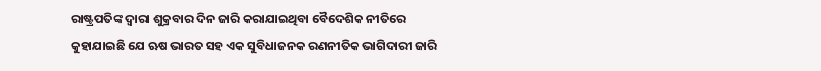ରାଷ୍ଟ୍ରପତିଙ୍କ ଦ୍ୱାରା ଶୁକ୍ରବାର ଦିନ ଜାରି କରାଯାଇଥିବା ବୈଦେଶିକ ନୀତିରେ କୁହାଯାଇଛି ଯେ ଋଷ ଭାରତ ସହ ଏକ ସୁବିଧାଜନକ ରଣନୀତିକ ଭାଗିଦାରୀ ଜାରି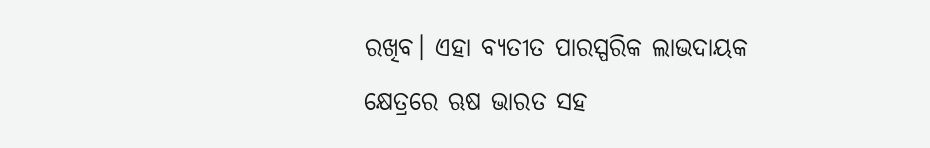ରଖିବ। ଏହା ବ୍ୟତୀତ ପାରସ୍ପରିକ ଲାଭଦାୟକ କ୍ଷେତ୍ରରେ ଋଷ ଭାରତ ସହ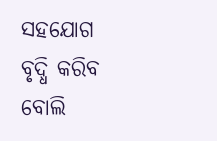ସହଯୋଗ ବୃଦ୍ଧି କରିବ ବୋଲି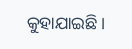କୁହାଯାଇଛି।